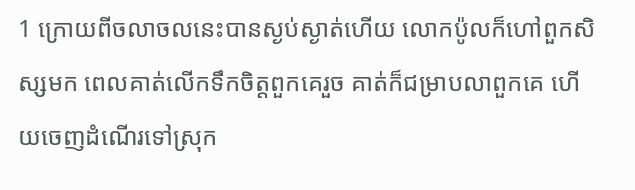1 ក្រោយពីចលាចលនេះបានស្ងប់ស្ងាត់ហើយ លោកប៉ូលក៏ហៅពួកសិស្សមក ពេលគាត់លើកទឹកចិត្តពួកគេរួច គាត់ក៏ជម្រាបលាពួកគេ ហើយចេញដំណើរទៅស្រុក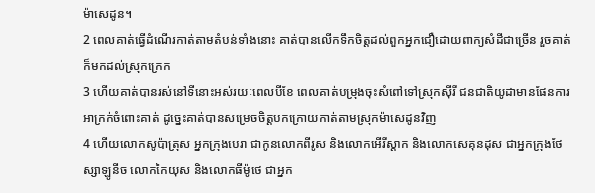ម៉ាសេដូន។
2 ពេលគាត់ធ្វើដំណើរកាត់តាមតំបន់ទាំងនោះ គាត់បានលើកទឹកចិត្ដដល់ពួកអ្នកជឿដោយពាក្យសំដីជាច្រើន រួចគាត់ក៏មកដល់ស្រុកក្រេក
3 ហើយគាត់បានរស់នៅទីនោះអស់រយៈពេលបីខែ ពេលគាត់បម្រុងចុះសំពៅទៅស្រុកស៊ីរី ជនជាតិយូដាមានផែនការអាក្រក់ចំពោះគាត់ ដូច្នេះគាត់បានសម្រេចចិត្ដបកក្រោយកាត់តាមស្រុកម៉ាសេដូនវិញ
4 ហើយលោកសូប៉ាត្រុស អ្នកក្រុងបេរា ជាកូនលោកពីរូស និងលោកអើរីស្ដាក និងលោកសេគុនដុស ជាអ្នកក្រុងថែស្សាឡូនីច លោកកៃយុស និងលោកធីម៉ូថេ ជាអ្នក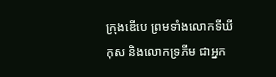ក្រុងឌើបេ ព្រមទាំងលោកទីឃីកុស និងលោកទ្រភីម ជាអ្នក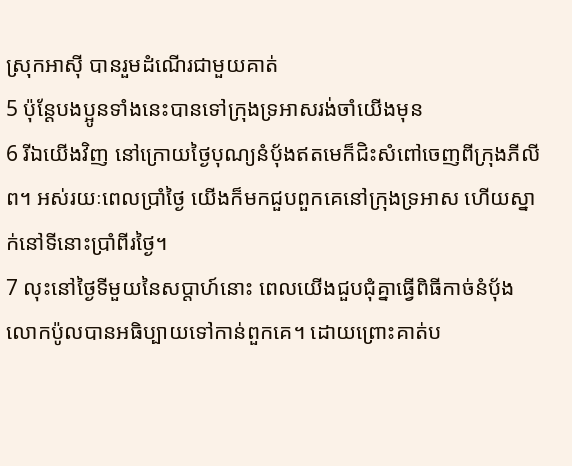ស្រុកអាស៊ី បានរួមដំណើរជាមួយគាត់
5 ប៉ុន្ដែបងប្អូនទាំងនេះបានទៅក្រុងទ្រអាសរង់ចាំយើងមុន
6 រីឯយើងវិញ នៅក្រោយថ្ងៃបុណ្យនំប៉័ងឥតមេក៏ជិះសំពៅចេញពីក្រុងភីលីព។ អស់រយៈពេលប្រាំថ្ងៃ យើងក៏មកជួបពួកគេនៅក្រុងទ្រអាស ហើយស្នាក់នៅទីនោះប្រាំពីរថ្ងៃ។
7 លុះនៅថ្ងៃទីមួយនៃសប្ដាហ៍នោះ ពេលយើងជួបជុំគ្នាធ្វើពិធីកាច់នំប៉័ង លោកប៉ូលបានអធិប្បាយទៅកាន់ពួកគេ។ ដោយព្រោះគាត់ប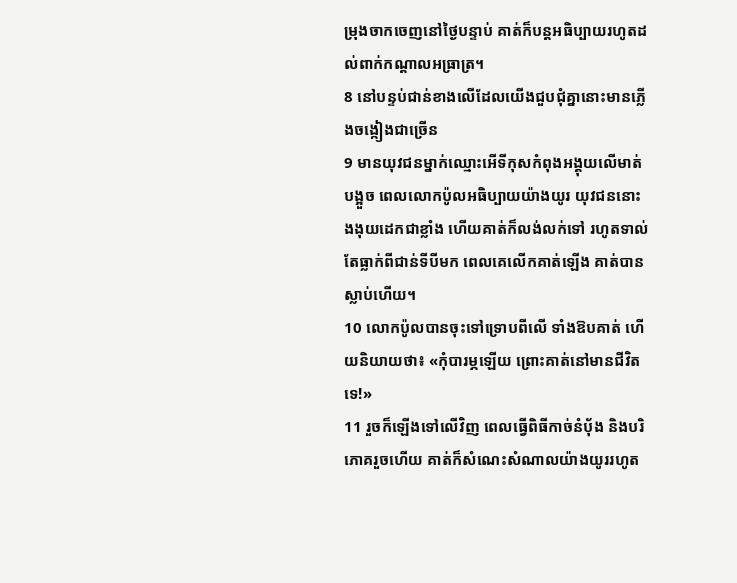ម្រុងចាកចេញនៅថ្ងៃបន្ទាប់ គាត់ក៏បន្ដអធិប្បាយរហូតដល់ពាក់កណ្ដាលអធ្រាត្រ។
8 នៅបន្ទប់ជាន់ខាងលើដែលយើងជួបជុំគ្នានោះមានភ្លើងចង្កៀងជាច្រើន
9 មានយុវជនម្នាក់ឈ្មោះអើទីកុសកំពុងអង្គុយលើមាត់បង្អួច ពេលលោកប៉ូលអធិប្បាយយ៉ាងយូរ យុវជននោះងងុយដេកជាខ្លាំង ហើយគាត់ក៏លង់លក់ទៅ រហូតទាល់តែធ្លាក់ពីជាន់ទីបីមក ពេលគេលើកគាត់ឡើង គាត់បានស្លាប់ហើយ។
10 លោកប៉ូលបានចុះទៅទ្រោបពីលើ ទាំងឱបគាត់ ហើយនិយាយថា៖ «កុំបារម្ភឡើយ ព្រោះគាត់នៅមានជីវិតទេ!»
11 រួចក៏ឡើងទៅលើវិញ ពេលធ្វើពិធីកាច់នំប៉័ង និងបរិភោគរួចហើយ គាត់ក៏សំណេះសំណាលយ៉ាងយូររហូត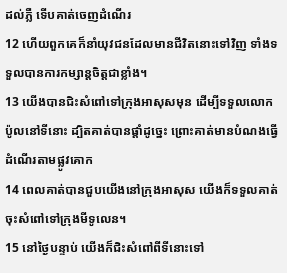ដល់ភ្លឺ ទើបគាត់ចេញដំណើរ
12 ហើយពួកគេក៏នាំយុវជនដែលមានជីវិតនោះទៅវិញ ទាំងទទួលបានការកម្សាន្ដចិត្ដជាខ្លាំង។
13 យើងបានជិះសំពៅទៅក្រុងអាសុសមុន ដើម្បីទទួលលោកប៉ូលនៅទីនោះ ដ្បិតគាត់បានផ្ដាំដូច្នេះ ព្រោះគាត់មានបំណងធ្វើដំណើរតាមផ្លូវគោក
14 ពេលគាត់បានជួបយើងនៅក្រុងអាសុស យើងក៏ទទួលគាត់ចុះសំពៅទៅក្រុងមីទូលេន។
15 នៅថ្ងៃបន្ទាប់ យើងក៏ជិះសំពៅពីទីនោះទៅ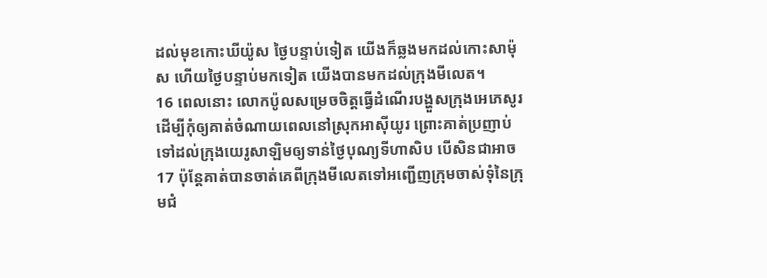ដល់មុខកោះឃីយ៉ូស ថ្ងៃបន្ទាប់ទៀត យើងក៏ឆ្លងមកដល់កោះសាម៉ុស ហើយថ្ងៃបន្ទាប់មកទៀត យើងបានមកដល់ក្រុងមីលេត។
16 ពេលនោះ លោកប៉ូលសម្រេចចិត្ដធ្វើដំណើរបង្ហួសក្រុងអេភេសូរ ដើម្បីកុំឲ្យគាត់ចំណាយពេលនៅស្រុកអាស៊ីយូរ ព្រោះគាត់ប្រញាប់ទៅដល់ក្រុងយេរូសាឡិមឲ្យទាន់ថ្ងៃបុណ្យទីហាសិប បើសិនជាអាច
17 ប៉ុន្ដែគាត់បានចាត់គេពីក្រុងមីលេតទៅអញ្ជើញក្រុមចាស់ទុំនៃក្រុមជំ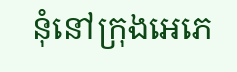នុំនៅក្រុងអេភេ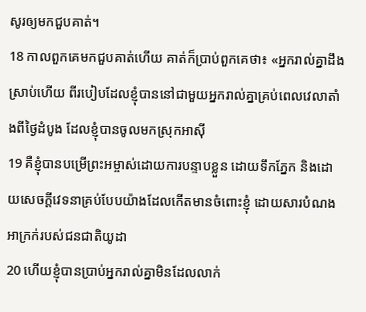សូរឲ្យមកជួបគាត់។
18 កាលពួកគេមកជួបគាត់ហើយ គាត់ក៏ប្រាប់ពួកគេថា៖ «អ្នករាល់គ្នាដឹងស្រាប់ហើយ ពីរបៀបដែលខ្ញុំបាននៅជាមួយអ្នករាល់គ្នាគ្រប់ពេលវេលាតាំងពីថ្ងៃដំបូង ដែលខ្ញុំបានចូលមកស្រុកអាស៊ី
19 គឺខ្ញុំបានបម្រើព្រះអម្ចាស់ដោយការបន្ទាបខ្លួន ដោយទឹកភ្នែក និងដោយសេចក្ដីវេទនាគ្រប់បែបយ៉ាងដែលកើតមានចំពោះខ្ញុំ ដោយសារបំណងអាក្រក់របស់ជនជាតិយូដា
20 ហើយខ្ញុំបានប្រាប់អ្នករាល់គ្នាមិនដែលលាក់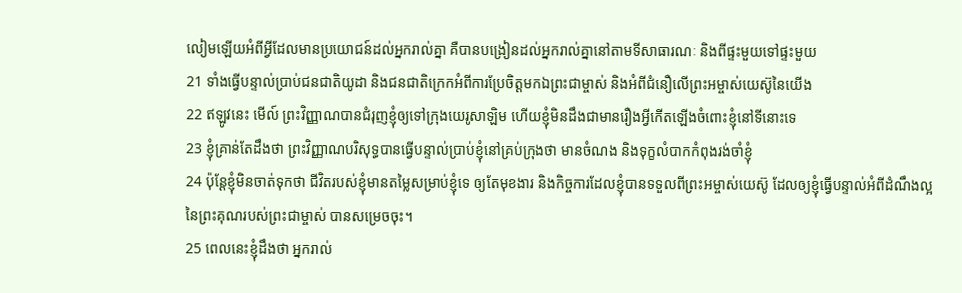លៀមឡើយអំពីអ្វីដែលមានប្រយោជន៍ដល់អ្នករាល់គ្នា គឺបានបង្រៀនដល់អ្នករាល់គ្នានៅតាមទីសាធារណៈ និងពីផ្ទះមួយទៅផ្ទះមួយ
21 ទាំងធ្វើបន្ទាល់ប្រាប់ជនជាតិយូដា និងជនជាតិក្រេកអំពីការប្រែចិត្តមកឯព្រះជាម្ចាស់ និងអំពីជំនឿលើព្រះអម្ចាស់យេស៊ូនៃយើង
22 ឥឡូវនេះ មើល៍ ព្រះវិញ្ញាណបានជំរុញខ្ញុំឲ្យទៅក្រុងយេរូសាឡិម ហើយខ្ញុំមិនដឹងជាមានរឿងអ្វីកើតឡើងចំពោះខ្ញុំនៅទីនោះទេ
23 ខ្ញុំគ្រាន់តែដឹងថា ព្រះវិញ្ញាណបរិសុទ្ធបានធ្វើបន្ទាល់ប្រាប់ខ្ញុំនៅគ្រប់ក្រុងថា មានចំណង និងទុក្ខលំបាកកំពុងរង់ចាំខ្ញុំ
24 ប៉ុន្ដែខ្ញុំមិនចាត់ទុកថា ជីវិតរបស់ខ្ញុំមានតម្លៃសម្រាប់ខ្ញុំទេ ឲ្យតែមុខងារ និងកិច្ចការដែលខ្ញុំបានទទួលពីព្រះអម្ចាស់យេស៊ូ ដែលឲ្យខ្ញុំធ្វើបន្ទាល់អំពីដំណឹងល្អនៃព្រះគុណរបស់ព្រះជាម្ចាស់ បានសម្រេចចុះ។
25 ពេលនេះខ្ញុំដឹងថា អ្នករាល់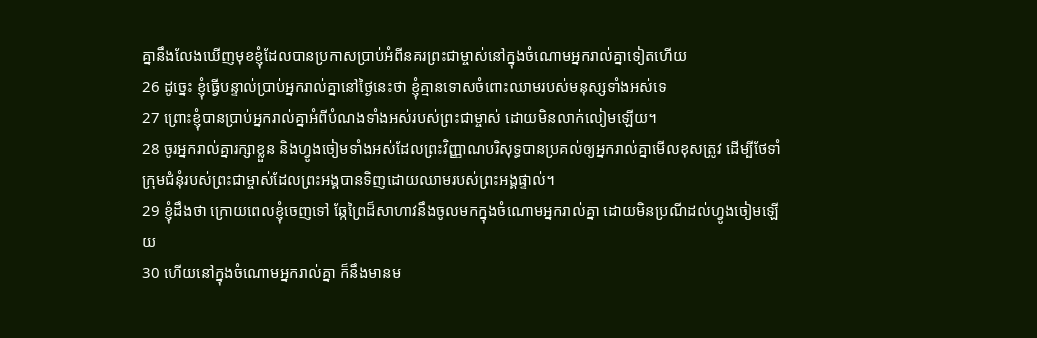គ្នានឹងលែងឃើញមុខខ្ញុំដែលបានប្រកាសប្រាប់អំពីនគរព្រះជាម្ចាស់នៅក្នុងចំណោមអ្នករាល់គ្នាទៀតហើយ
26 ដូច្នេះ ខ្ញុំធ្វើបន្ទាល់ប្រាប់អ្នករាល់គ្នានៅថ្ងៃនេះថា ខ្ញុំគ្មានទោសចំពោះឈាមរបស់មនុស្សទាំងអស់ទេ
27 ព្រោះខ្ញុំបានប្រាប់អ្នករាល់គ្នាអំពីបំណងទាំងអស់របស់ព្រះជាម្ចាស់ ដោយមិនលាក់លៀមឡើយ។
28 ចូរអ្នករាល់គ្នារក្សាខ្លួន និងហ្វូងចៀមទាំងអស់ដែលព្រះវិញ្ញាណបរិសុទ្ធបានប្រគល់ឲ្យអ្នករាល់គ្នាមើលខុសត្រូវ ដើម្បីថែទាំក្រុមជំនុំរបស់ព្រះជាម្ចាស់ដែលព្រះអង្គបានទិញដោយឈាមរបស់ព្រះអង្គផ្ទាល់។
29 ខ្ញុំដឹងថា ក្រោយពេលខ្ញុំចេញទៅ ឆ្កែព្រៃដ៏សាហាវនឹងចូលមកក្នុងចំណោមអ្នករាល់គ្នា ដោយមិនប្រណីដល់ហ្វូងចៀមឡើយ
30 ហើយនៅក្នុងចំណោមអ្នករាល់គ្នា ក៏នឹងមានម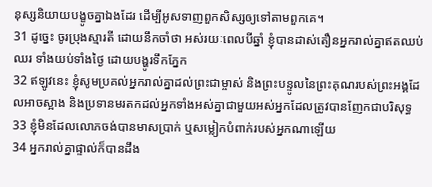នុស្សនិយាយបង្ខូចគ្នាឯងដែរ ដើម្បីអូសទាញពួកសិស្សឲ្យទៅតាមពួកគេ។
31 ដូច្នេះ ចូរប្រុងស្មារតី ដោយនឹកចាំថា អស់រយៈពេលបីឆ្នាំ ខ្ញុំបានដាស់តឿនអ្នករាល់គ្នាឥតឈប់ឈរ ទាំងយប់ទាំងថ្ងៃ ដោយបង្ហូរទឹកភ្នែក
32 ឥឡូវនេះ ខ្ញុំសូមប្រគល់អ្នករាល់គ្នាដល់ព្រះជាម្ចាស់ និងព្រះបន្ទូលនៃព្រះគុណរបស់ព្រះអង្គដែលអាចស្អាង និងប្រទានមរតកដល់អ្នកទាំងអស់គ្នាជាមួយអស់អ្នកដែលត្រូវបានញែកជាបរិសុទ្ធ
33 ខ្ញុំមិនដែលលោភចង់បានមាសប្រាក់ ឬសម្លៀកបំពាក់របស់អ្នកណាឡើយ
34 អ្នករាល់គ្នាផ្ទាល់ក៏បានដឹង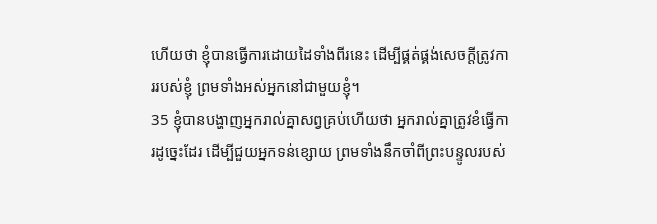ហើយថា ខ្ញុំបានធ្វើការដោយដៃទាំងពីរនេះ ដើម្បីផ្គត់ផ្គង់សេចក្ដីត្រូវការរបស់ខ្ញុំ ព្រមទាំងអស់អ្នកនៅជាមួយខ្ញុំ។
35 ខ្ញុំបានបង្ហាញអ្នករាល់គ្នាសព្វគ្រប់ហើយថា អ្នករាល់គ្នាត្រូវខំធ្វើការដូច្នេះដែរ ដើម្បីជួយអ្នកទន់ខ្សោយ ព្រមទាំងនឹកចាំពីព្រះបន្ទូលរបស់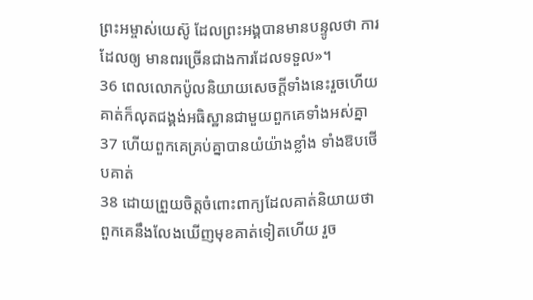ព្រះអម្ចាស់យេស៊ូ ដែលព្រះអង្គបានមានបន្ទូលថា ការដែលឲ្យ មានពរច្រើនជាងការដែលទទួល»។
36 ពេលលោកប៉ូលនិយាយសេចក្ដីទាំងនេះរួចហើយ គាត់ក៏លុតជង្គង់អធិស្ឋានជាមួយពួកគេទាំងអស់គ្នា
37 ហើយពួកគេគ្រប់គ្នាបានយំយ៉ាងខ្លាំង ទាំងឱបថើបគាត់
38 ដោយព្រួយចិត្តចំពោះពាក្យដែលគាត់និយាយថា ពួកគេនឹងលែងឃើញមុខគាត់ទៀតហើយ រួច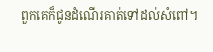ពួកគេក៏ជូនដំណើរគាត់ទៅដល់សំពៅ។